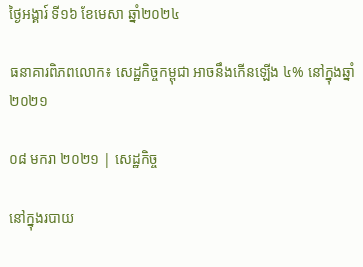ថ្ងៃអង្គារ៍ ទី១៦ ខែមេសា ឆ្នាំ២០២៤

ធនាគារពិភពលោក៖ សេដ្ឋកិច្ចកម្ពុជា អាចនឹងកើនឡើង ៤% នៅក្នុងឆ្នាំ២០២១

០៨ មករា ២០២១ | សេដ្ឋកិច្ច

នៅក្នុងរបាយ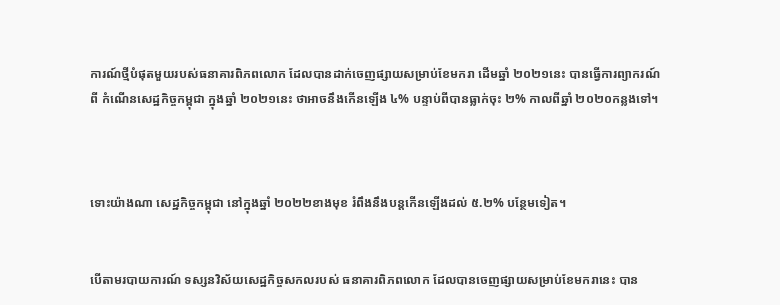ការណ៍ថ្មីបំផុតមួយរបស់ធនាគារពិភពលោក ដែលបានដាក់ចេញផ្សាយសម្រាប់ខែមករា ដើមឆ្នាំ ២០២១នេះ បានធ្វើការព្យាករណ៍ពី កំណើនសេដ្ឋកិច្ចកម្ពុជា ក្នុងឆ្នាំ ២០២១នេះ ថាអាចនឹងកើនឡើង ៤% បន្ទាប់ពីបានធ្លាក់ចុះ ២% កាលពីឆ្នាំ ២០២០កន្លងទៅ។



ទោះយ៉ាងណា សេដ្ឋកិច្ចកម្ពុជា នៅក្នុងឆ្នាំ ២០២២ខាងមុខ រំពឹងនឹងបន្តកើនឡើងដល់ ៥.២% បន្ថែមទៀត។


បើតាមរបាយការណ៍ ទស្សនវិស័យសេដ្ឋកិច្ចសកលរបស់ ធនាគារពិភពលោក ដែលបានចេញផ្សាយសម្រាប់ខែមករានេះ បាន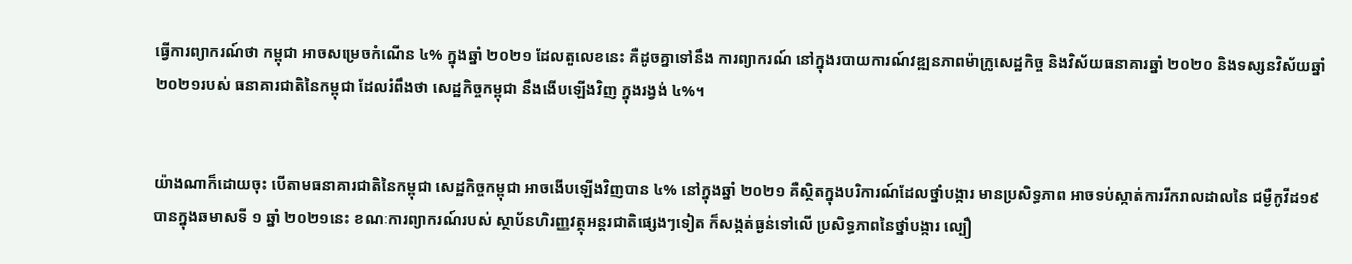ធ្វើការព្យាករណ៍ថា កម្ពុជា អាចសម្រេចកំណើន ៤% ក្នុងឆ្នាំ ២០២១ ដែលតួលេខនេះ គឺដូចគ្នាទៅនឹង ការព្យាករណ៍ នៅក្នុងរបាយការណ៍វឌ្ឍនភាពម៉ាក្រូសេដ្ឋកិច្ច និងវិស័យធនាគារឆ្នាំ ២០២០ និងទស្សនវិស័យឆ្នាំ ២០២១របស់ ធនាគារជាតិនៃកម្ពុជា ដែលរំពឹងថា សេដ្ឋកិច្ចកម្ពុជា នឹងងើបឡើងវិញ ក្នុងរង្វង់ ៤%។


យ៉ាងណាក៏ដោយចុះ បើតាមធនាគារជាតិនៃកម្ពុជា សេដ្ឋកិច្ចកម្ពុជា អាចងើបឡើងវិញបាន ៤% នៅក្នុងឆ្នាំ ២០២១ គឺស្ថិតក្នុងបរិការណ៍ដែលថ្នាំបង្ការ មានប្រសិទ្ធភាព អាចទប់ស្កាត់ការរីករាលដាលនៃ ជម្ងឺកូវីដ១៩ បានក្នុងឆមាសទី ១ ឆ្នាំ ២០២១នេះ ខណៈការព្យាករណ៍របស់ ស្ថាប័នហិរញ្ញវត្ថុអន្តរជាតិផ្សេងៗទៀត ក៏សង្កត់ធ្ងន់ទៅលើ ប្រសិទ្ធភាពនៃថ្នាំបង្ការ ល្បឿ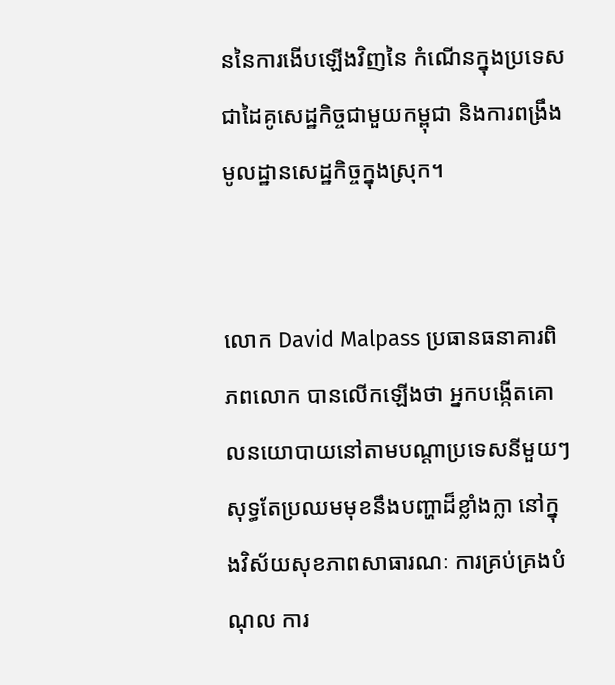ននៃការងើបឡើងវិញនៃ កំណើនក្នុងប្រទេសជាដៃគូសេដ្ឋកិច្ចជាមួយកម្ពុជា និងការពង្រឹងមូលដ្ឋានសេដ្ឋកិច្ចក្នុងស្រុក។


លោក David Malpass ប្រធានធនាគារពិភពលោក បានលើកឡើងថា អ្នកបង្កើតគោលនយោបាយនៅតាមបណ្តាប្រទេសនីមួយៗ សុទ្ធតែប្រឈមមុខនឹងបញ្ហាដ៏ខ្លាំងក្លា នៅក្នុងវិស័យសុខភាពសាធារណៈ ការគ្រប់គ្រងបំណុល ការ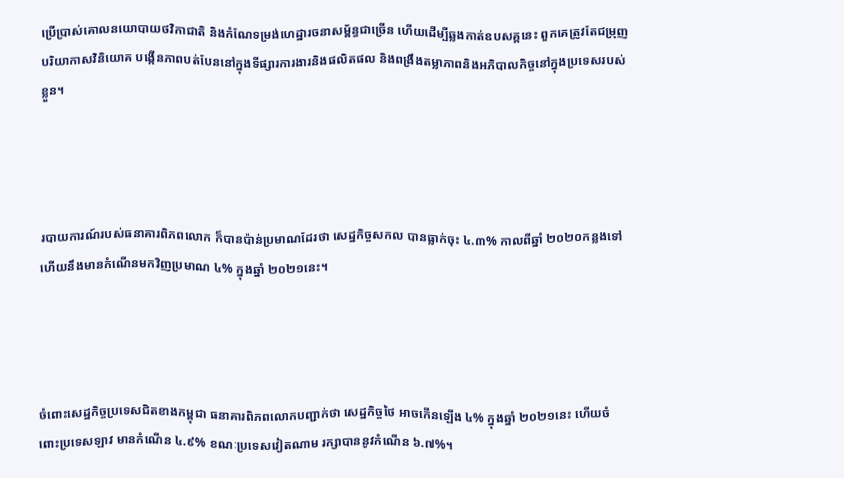ប្រើប្រាស់គោលនយោបាយថវិកាជាតិ និងកំណែទម្រង់ហេដ្ឋារចនាសម្ព័ន្ធជាច្រើន ហើយដើម្បីឆ្លងកាត់ឧបសគ្គនេះ ពួកគេត្រូវតែជម្រុញបរិយាកាសវិនិយោគ បង្កើនភាពបត់បែននៅក្នុងទីផ្សារការងារនិងផលិតផល និងពង្រឹងតម្លាភាពនិងអភិបាលកិច្ចនៅក្នុងប្រទេសរបស់ខ្លួន។




របាយការណ៍របស់ធនាគារពិភពលោក ក៏បានប៉ាន់ប្រមាណដែរថា សេដ្ឋកិច្ចសកល បានធ្លាក់ចុះ ៤.៣% កាលពីឆ្នាំ ២០២០កន្លងទៅ ហើយនឹងមានកំណើនមកវិញប្រមាណ ៤% ក្នុងឆ្នាំ ២០២១នេះ។




ចំពោះសេដ្ឋកិច្ចប្រទេសជិតខាងកម្ពុជា ធនាគារពិភពលោកបញ្ជាក់ថា សេដ្ឋកិច្ចថៃ អាចកើនឡើង ៤% ក្នុងឆ្នាំ ២០២១នេះ ហើយចំពោះប្រទេសឡាវ មានកំណើន ៤.៩% ខណៈប្រទេសវៀតណាម រក្សាបាននូវកំណើន ៦.៧%។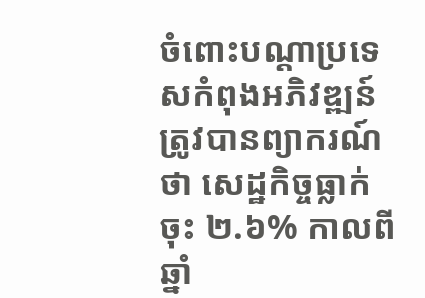ចំពោះបណ្តាប្រទេសកំពុងអភិវឌ្ឍន៍ ត្រូវបានព្យាករណ៍ថា សេដ្ឋកិច្ចធ្លាក់ចុះ ២.៦% កាលពីឆ្នាំ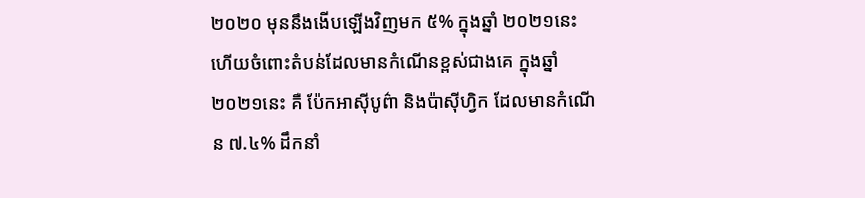២០២០ មុននឹងងើបឡើងវិញមក ៥% ក្នុងឆ្នាំ ២០២១នេះ ហើយចំពោះតំបន់ដែលមានកំណើនខ្ពស់ជាងគេ ក្នុងឆ្នាំ ២០២១នេះ គឺ ប៉ែកអាស៊ីបូព៌ា និងប៉ាស៊ីហ្វិក ដែលមានកំណើន ៧.៤% ដឹកនាំ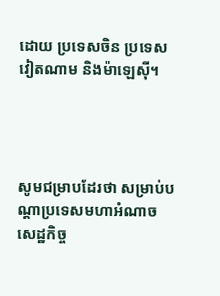ដោយ ប្រទេសចិន ប្រទេសវៀតណាម និងម៉ាឡេស៊ី។




សូមជម្រាបដែរថា សម្រាប់បណ្តាប្រទេសមហាអំណាចសេដ្ឋកិច្ច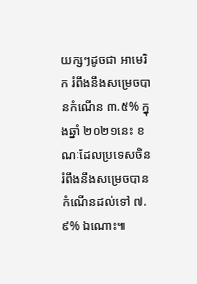យក្សៗដូចជា អាមេរិក រំពឹងនឹងសម្រេចបានកំណើន ៣.៥% ក្នុងឆ្នាំ ២០២១នេះ ខណៈដែលប្រទេសចិន រំពឹងនឹងសម្រេចបានកំណើនដល់ទៅ ៧.៩% ឯណោះ៕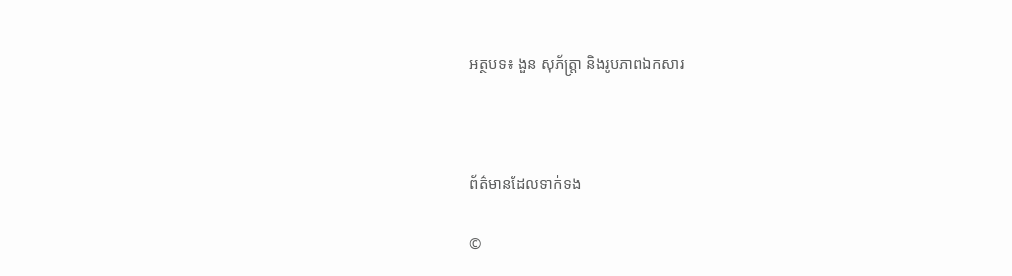អត្ថបទ៖ ងួន សុភ័ត្រ្តា និងរូបភាពឯកសារ



ព័ត៌មានដែលទាក់ទង

©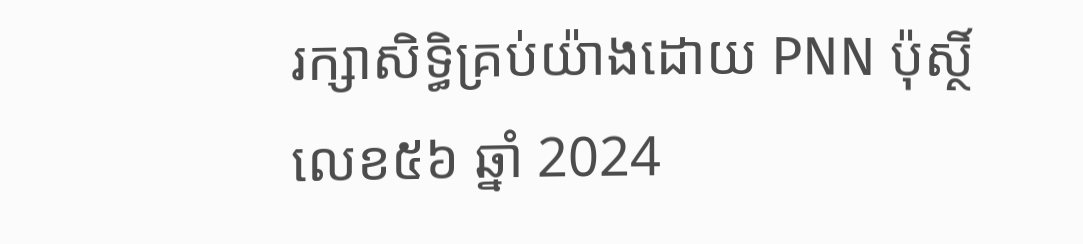រក្សាសិទ្ធិគ្រប់យ៉ាងដោយ PNN ប៉ុស្ថិ៍លេខ៥៦ ឆ្នាំ 2024